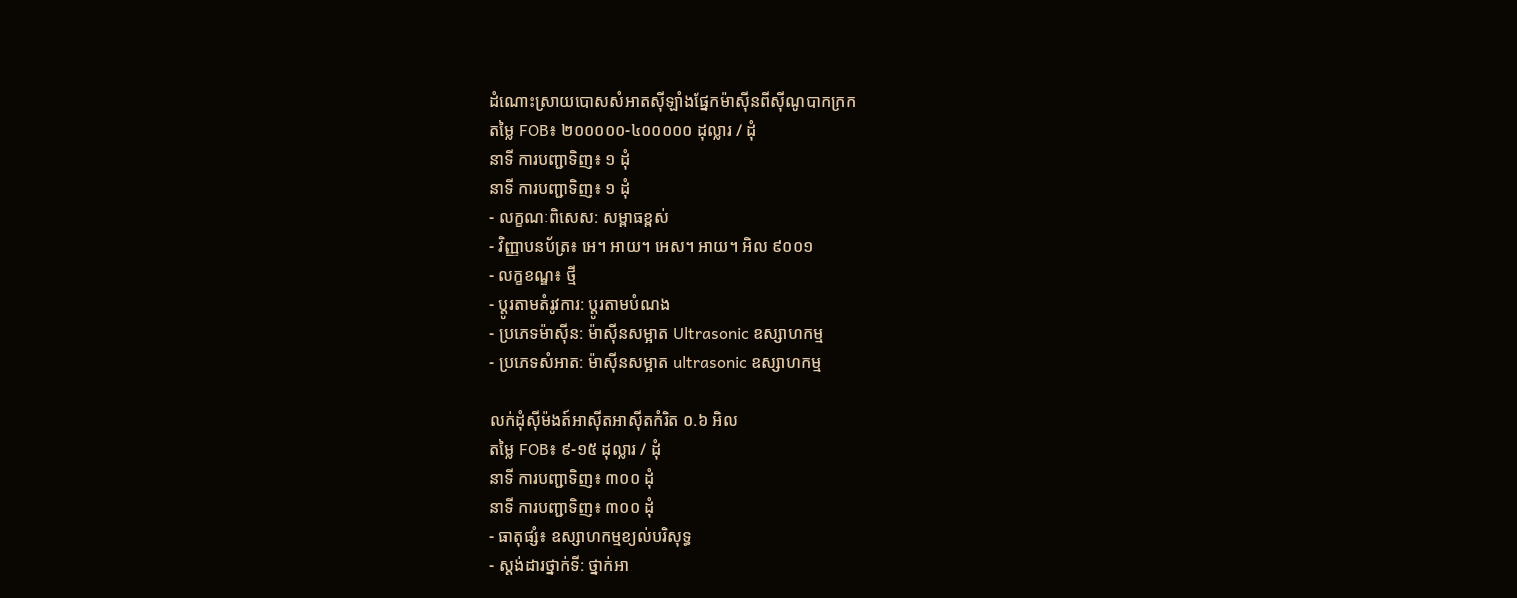ដំណោះស្រាយបោសសំអាតស៊ីឡាំងផ្នែកម៉ាស៊ីនពីស៊ីណូបាកក្រក
តម្លៃ FOB៖ ២០០០០០-៤០០០០០ ដុល្លារ / ដុំ
នាទី ការបញ្ជាទិញ៖ ១ ដុំ
នាទី ការបញ្ជាទិញ៖ ១ ដុំ
- លក្ខណៈពិសេស: សម្ពាធខ្ពស់
- វិញ្ញាបនប័ត្រ៖ អេ។ អាយ។ អេស។ អាយ។ អិល ៩០០១
- លក្ខខណ្ឌ៖ ថ្មី
- ប្តូរតាមតំរូវការ: ប្តូរតាមបំណង
- ប្រភេទម៉ាស៊ីន: ម៉ាស៊ីនសម្អាត Ultrasonic ឧស្សាហកម្ម
- ប្រភេទសំអាត: ម៉ាស៊ីនសម្អាត ultrasonic ឧស្សាហកម្ម

លក់ដុំស៊ីម៉ងត៍អាសុីតអាសុីតកំរិត ០.៦ អិល
តម្លៃ FOB៖ ៩-១៥ ដុល្លារ / ដុំ
នាទី ការបញ្ជាទិញ៖ ៣០០ ដុំ
នាទី ការបញ្ជាទិញ៖ ៣០០ ដុំ
- ធាតុផ្សំ៖ ឧស្សាហកម្មខ្យល់បរិសុទ្ធ
- ស្តង់ដារថ្នាក់ទី: ថ្នាក់អា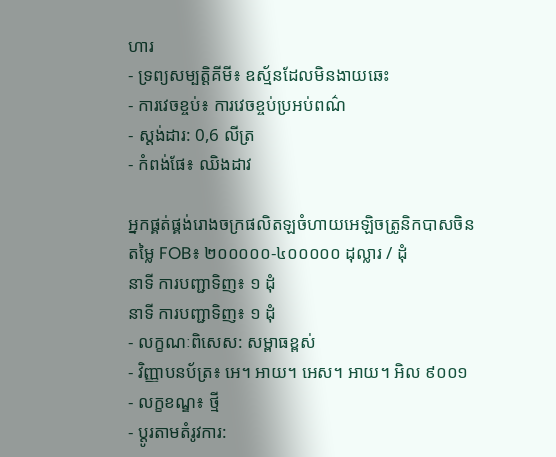ហារ
- ទ្រព្យសម្បត្តិគីមី៖ ឧស្ម័នដែលមិនងាយឆេះ
- ការវេចខ្ចប់៖ ការវេចខ្ចប់ប្រអប់ពណ៌
- ស្តង់ដារ: 0,6 លីត្រ
- កំពង់ផែ៖ ឈិងដាវ

អ្នកផ្គត់ផ្គង់រោងចក្រផលិតឡចំហាយអេឡិចត្រូនិកបាសចិន
តម្លៃ FOB៖ ២០០០០០-៤០០០០០ ដុល្លារ / ដុំ
នាទី ការបញ្ជាទិញ៖ ១ ដុំ
នាទី ការបញ្ជាទិញ៖ ១ ដុំ
- លក្ខណៈពិសេស: សម្ពាធខ្ពស់
- វិញ្ញាបនប័ត្រ៖ អេ។ អាយ។ អេស។ អាយ។ អិល ៩០០១
- លក្ខខណ្ឌ៖ ថ្មី
- ប្តូរតាមតំរូវការ: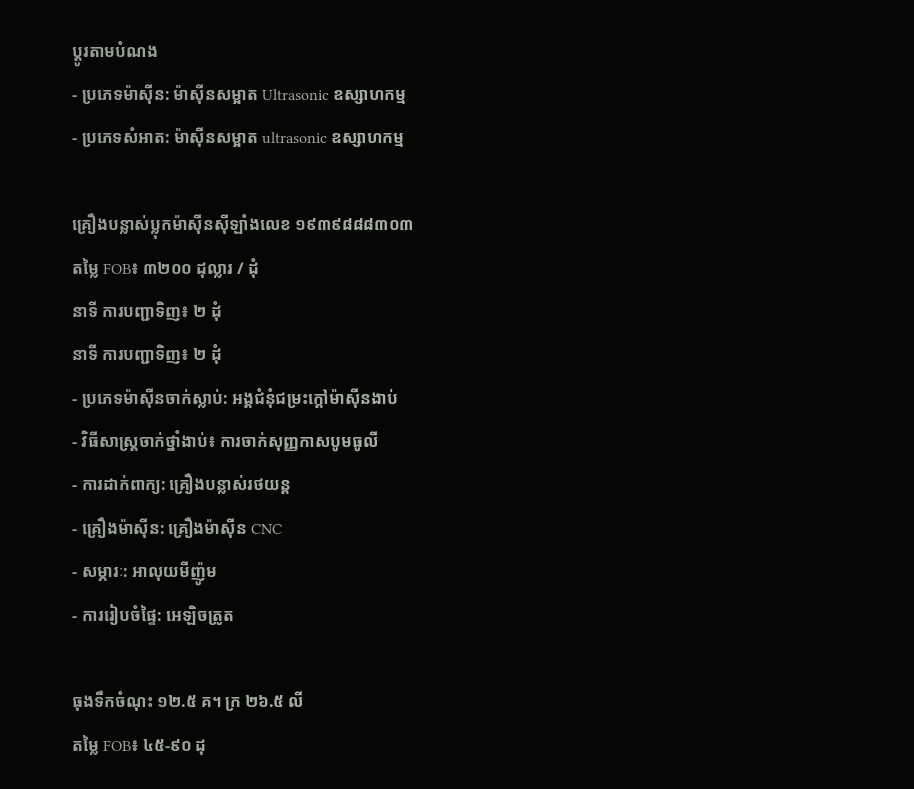ប្តូរតាមបំណង
- ប្រភេទម៉ាស៊ីន: ម៉ាស៊ីនសម្អាត Ultrasonic ឧស្សាហកម្ម
- ប្រភេទសំអាត: ម៉ាស៊ីនសម្អាត ultrasonic ឧស្សាហកម្ម

គ្រឿងបន្លាស់ប្លុកម៉ាស៊ីនស៊ីឡាំងលេខ ១៩៣៩៨៨៨៣០៣
តម្លៃ FOB៖ ៣២០០ ដុល្លារ / ដុំ
នាទី ការបញ្ជាទិញ៖ ២ ដុំ
នាទី ការបញ្ជាទិញ៖ ២ ដុំ
- ប្រភេទម៉ាស៊ីនចាក់ស្លាប់: អង្គជំនុំជម្រះក្តៅម៉ាស៊ីនងាប់
- វិធីសាស្រ្តចាក់ថ្នាំងាប់៖ ការចាក់សុញ្ញកាសបូមធូលី
- ការដាក់ពាក្យ: គ្រឿងបន្លាស់រថយន្ត
- គ្រឿងម៉ាស៊ីន: គ្រឿងម៉ាស៊ីន CNC
- សម្ភារៈ: អាលុយមីញ៉ូម
- ការរៀបចំផ្ទៃ: អេឡិចត្រូត

ធុងទឹកចំណុះ ១២.៥ គ។ ក្រ ២៦.៥ លី
តម្លៃ FOB៖ ៤៥-៩០ ដុ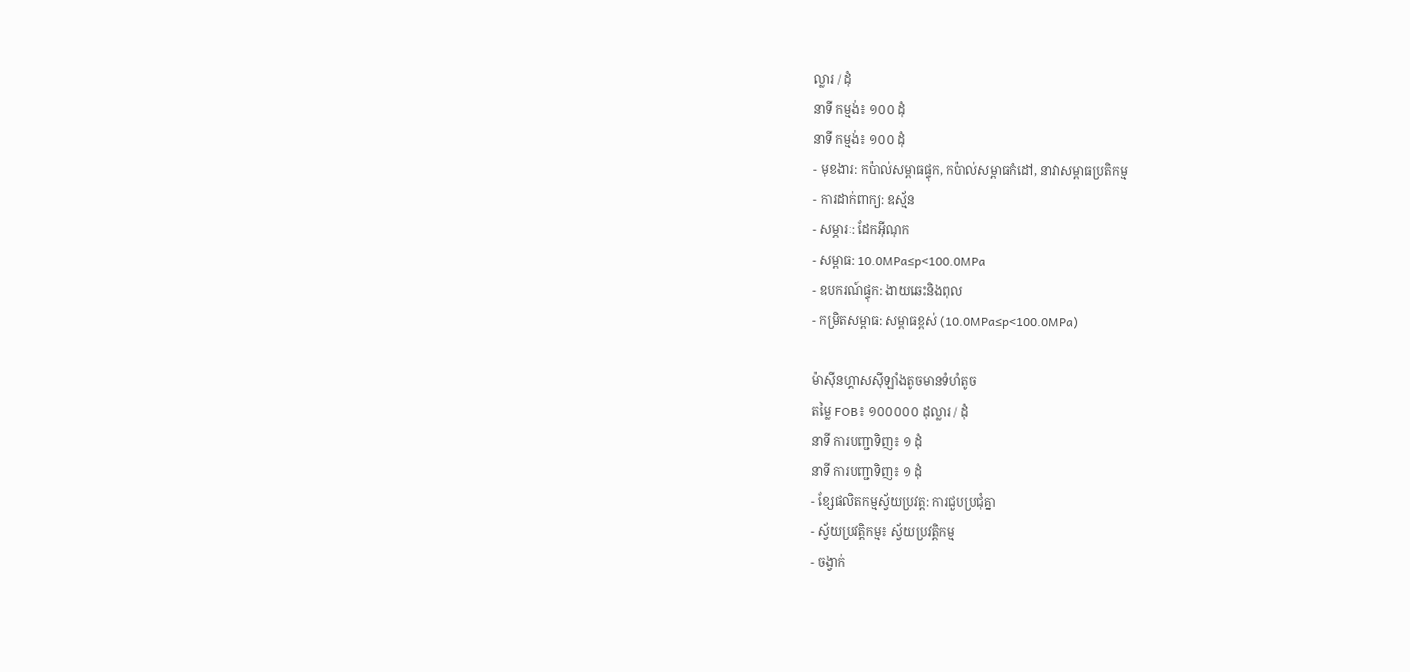ល្លារ / ដុំ
នាទី កម្មង់៖ ១០០ ដុំ
នាទី កម្មង់៖ ១០០ ដុំ
- មុខងារ: កប៉ាល់សម្ពាធផ្ទុក, កប៉ាល់សម្ពាធកំដៅ, នាវាសម្ពាធប្រតិកម្ម
- ការដាក់ពាក្យ: ឧស្ម័ន
- សម្ភារៈ: ដែកអ៊ីណុក
- សម្ពាធ: 10.0MPa≤p<100.0MPa
- ឧបករណ៍ផ្ទុក: ងាយឆេះនិងពុល
- កម្រិតសម្ពាធ: សម្ពាធខ្ពស់ (10.0MPa≤p<100.0MPa)

ម៉ាសុីនហ្គាសស៊ីឡាំងតូចមានទំហំតូច
តម្លៃ FOB៖ ១០០០០០ ដុល្លារ / ដុំ
នាទី ការបញ្ជាទិញ៖ ១ ដុំ
នាទី ការបញ្ជាទិញ៖ ១ ដុំ
- ខ្សែផលិតកម្មស្វ័យប្រវត្ត: ការជួបប្រជុំគ្នា
- ស្វ័យប្រវត្តិកម្ម៖ ស្វ័យប្រវត្តិកម្ម
- ចង្វាក់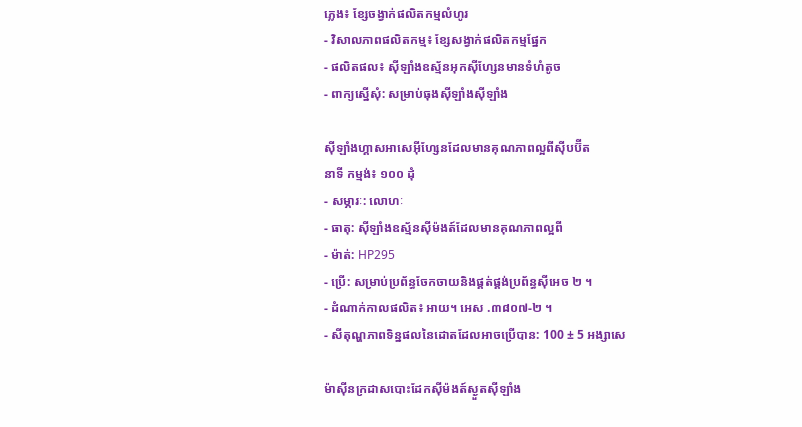ភ្លេង៖ ខ្សែចង្វាក់ផលិតកម្មលំហូរ
- វិសាលភាពផលិតកម្ម៖ ខ្សែសង្វាក់ផលិតកម្មផ្នែក
- ផលិតផល៖ ស៊ីឡាំងឧស្ម័នអុកស៊ីហ្សែនមានទំហំតូច
- ពាក្យស្នើសុំ: សម្រាប់ធុងស៊ីឡាំងស៊ីឡាំង

ស៊ីឡាំងហ្គាសអាសេអ៊ីហ្សែនដែលមានគុណភាពល្អពីស៊ីបប៊ីត
នាទី កម្មង់៖ ១០០ ដុំ
- សម្ភារៈ: លោហៈ
- ធាតុ: ស៊ីឡាំងឧស្ម័នស៊ីម៉ងត៍ដែលមានគុណភាពល្អពី
- ម៉ាត់: HP295
- ប្រើ: សម្រាប់ប្រព័ន្ធចែកចាយនិងផ្គត់ផ្គង់ប្រព័ន្ធស៊ីអេច ២ ។
- ដំណាក់កាលផលិត៖ អាយ។ អេស .៣៨០៧-២ ។
- សីតុណ្ហភាពទិន្នផលនៃដោតដែលអាចប្រើបាន: 100 ± 5 អង្សាសេ

ម៉ាស៊ីនក្រដាសបោះដែកស៊ីម៉ងត៍ស្ងួតស៊ីឡាំង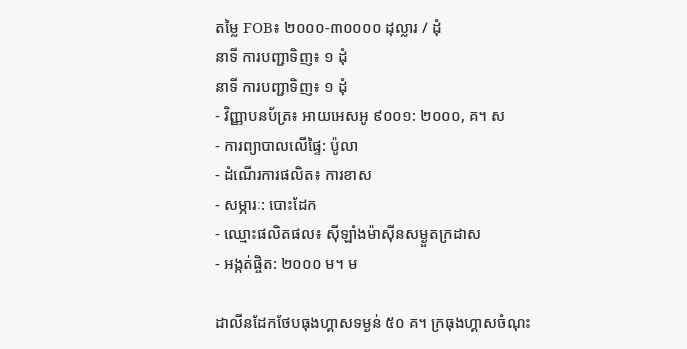តម្លៃ FOB៖ ២០០០-៣០០០០ ដុល្លារ / ដុំ
នាទី ការបញ្ជាទិញ៖ ១ ដុំ
នាទី ការបញ្ជាទិញ៖ ១ ដុំ
- វិញ្ញាបនប័ត្រ៖ អាយអេសអូ ៩០០១: ២០០០, គ។ ស
- ការព្យាបាលលើផ្ទៃ: ប៉ូលា
- ដំណើរការផលិត៖ ការខាស
- សម្ភារៈ: បោះដែក
- ឈ្មោះផលិតផល៖ ស៊ីឡាំងម៉ាស៊ីនសម្ងួតក្រដាស
- អង្កត់ផ្ចិត: ២០០០ ម។ ម

ដាលីនដែកថែបធុងហ្គាសទម្ងន់ ៥០ គ។ ក្រធុងហ្គាសចំណុះ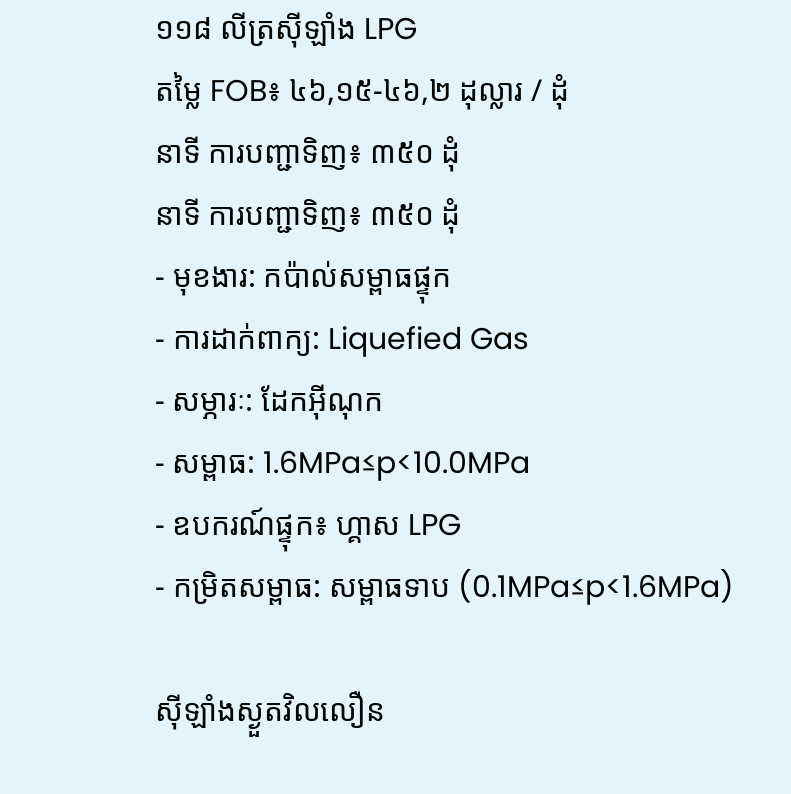១១៨ លីត្រស៊ីឡាំង LPG
តម្លៃ FOB៖ ៤៦,១៥-៤៦,២ ដុល្លារ / ដុំ
នាទី ការបញ្ជាទិញ៖ ៣៥០ ដុំ
នាទី ការបញ្ជាទិញ៖ ៣៥០ ដុំ
- មុខងារ: កប៉ាល់សម្ពាធផ្ទុក
- ការដាក់ពាក្យ: Liquefied Gas
- សម្ភារៈ: ដែកអ៊ីណុក
- សម្ពាធ: 1.6MPa≤p<10.0MPa
- ឧបករណ៍ផ្ទុក៖ ហ្គាស LPG
- កម្រិតសម្ពាធ: សម្ពាធទាប (0.1MPa≤p<1.6MPa)

ស៊ីឡាំងស្ងួតវិលលឿន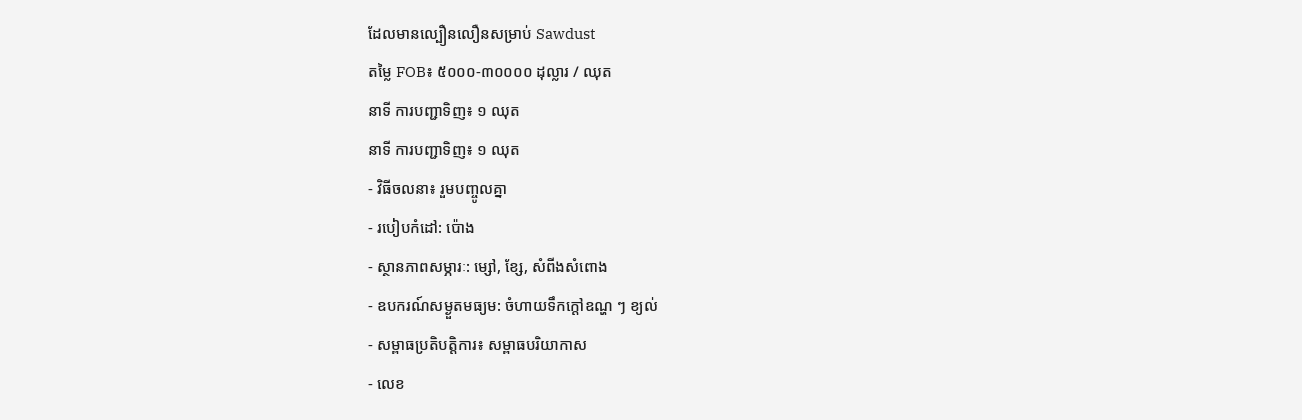ដែលមានល្បឿនលឿនសម្រាប់ Sawdust
តម្លៃ FOB៖ ៥០០០-៣០០០០ ដុល្លារ / ឈុត
នាទី ការបញ្ជាទិញ៖ ១ ឈុត
នាទី ការបញ្ជាទិញ៖ ១ ឈុត
- វិធីចលនា៖ រួមបញ្ចូលគ្នា
- របៀបកំដៅ: ប៉ោង
- ស្ថានភាពសម្ភារៈ: ម្សៅ, ខ្សែ, សំពីងសំពោង
- ឧបករណ៍សម្ងួតមធ្យម: ចំហាយទឹកក្តៅឧណ្ហ ៗ ខ្យល់
- សម្ពាធប្រតិបត្តិការ៖ សម្ពាធបរិយាកាស
- លេខ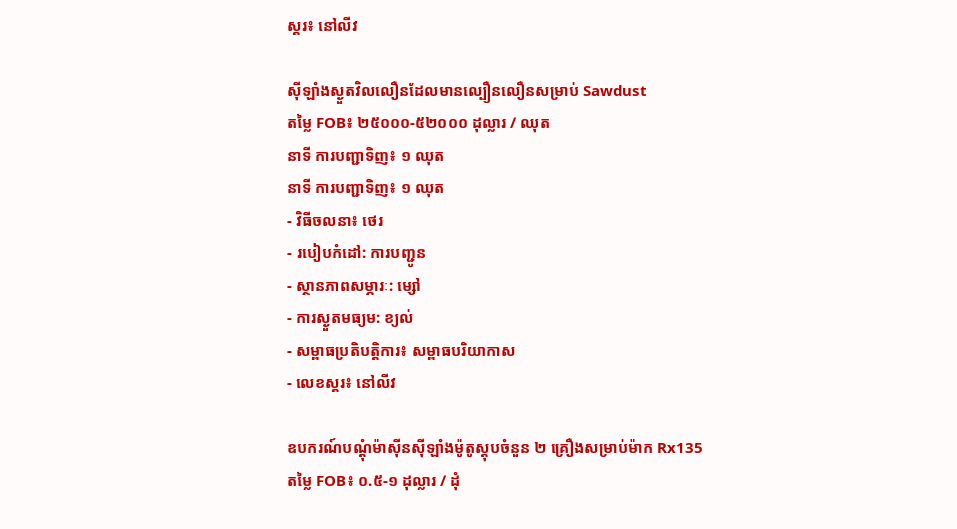ស្គរ៖ នៅលីវ

ស៊ីឡាំងស្ងួតវិលលឿនដែលមានល្បឿនលឿនសម្រាប់ Sawdust
តម្លៃ FOB៖ ២៥០០០-៥២០០០ ដុល្លារ / ឈុត
នាទី ការបញ្ជាទិញ៖ ១ ឈុត
នាទី ការបញ្ជាទិញ៖ ១ ឈុត
- វិធីចលនា៖ ថេរ
- របៀបកំដៅ: ការបញ្ជូន
- ស្ថានភាពសម្ភារៈ: ម្សៅ
- ការស្ងួតមធ្យម: ខ្យល់
- សម្ពាធប្រតិបត្តិការ៖ សម្ពាធបរិយាកាស
- លេខស្គរ៖ នៅលីវ

ឧបករណ៍បណ្តុំម៉ាស៊ីនស៊ីឡាំងម៉ូតូស្តុបចំនួន ២ គ្រឿងសម្រាប់ម៉ាក Rx135
តម្លៃ FOB៖ ០.៥-១ ដុល្លារ / ដុំ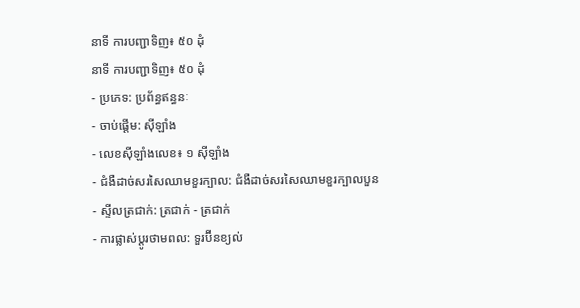នាទី ការបញ្ជាទិញ៖ ៥០ ដុំ
នាទី ការបញ្ជាទិញ៖ ៥០ ដុំ
- ប្រភេទ: ប្រព័ន្ធឥន្ធនៈ
- ចាប់ផ្តើម: ស៊ីឡាំង
- លេខស៊ីឡាំងលេខ៖ ១ ស៊ីឡាំង
- ជំងឺដាច់សរសៃឈាមខួរក្បាល: ជំងឺដាច់សរសៃឈាមខួរក្បាលបួន
- ស្ទីលត្រជាក់: ត្រជាក់ - ត្រជាក់
- ការផ្លាស់ប្តូរថាមពល: ទួរប៊ីនខ្យល់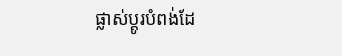ផ្លាស់ប្តូរបំពង់ដែ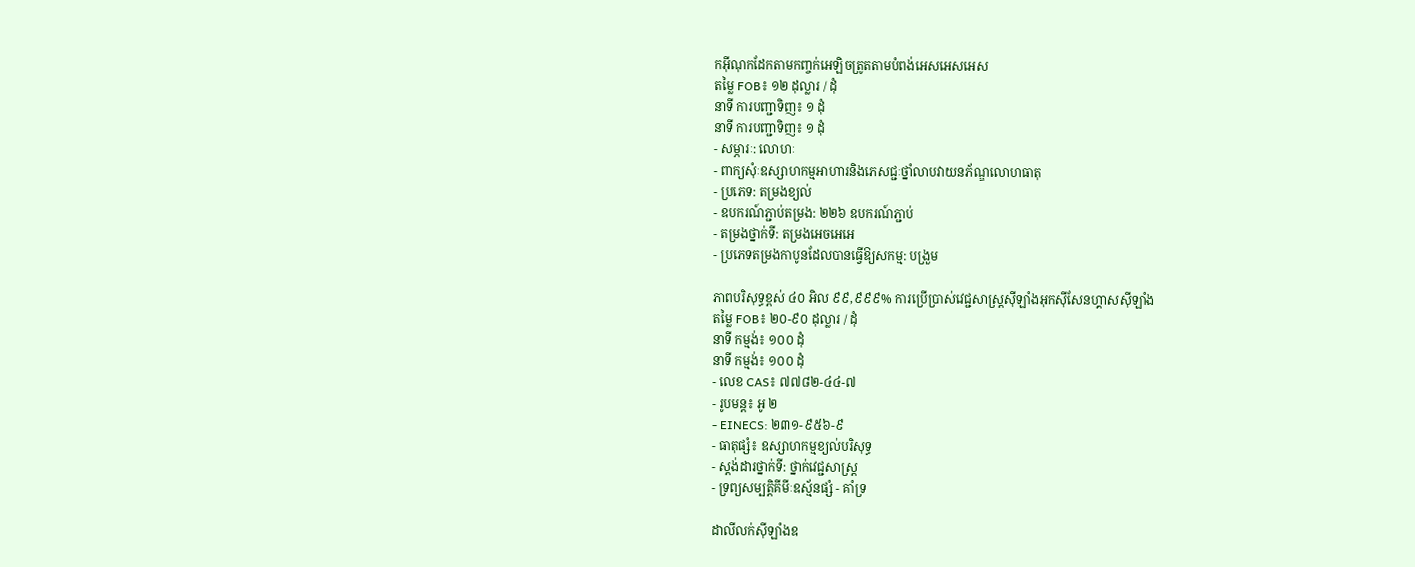កអ៊ីណុកដែកតាមកញ្ចក់អេឡិចត្រូតតាមបំពង់អេសអេសអេស
តម្លៃ FOB៖ ១២ ដុល្លារ / ដុំ
នាទី ការបញ្ជាទិញ៖ ១ ដុំ
នាទី ការបញ្ជាទិញ៖ ១ ដុំ
- សម្ភារៈ: លោហៈ
- ពាក្យសុំៈឧស្សាហកម្មអាហារនិងភេសជ្ជៈថ្នាំលាបវាយនភ័ណ្ឌលោហធាតុ
- ប្រភេទ: តម្រងខ្យល់
- ឧបករណ៍ភ្ជាប់តម្រង: ២២៦ ឧបករណ៍ភ្ជាប់
- តម្រងថ្នាក់ទី: តម្រងអេចអេអេ
- ប្រភេទតម្រងកាបូនដែលបានធ្វើឱ្យសកម្ម: បង្រួម

ភាពបរិសុទ្ធខ្ពស់ ៤០ អិល ៩៩,៩៩៩% ការប្រើប្រាស់វេជ្ជសាស្ត្រស៊ីឡាំងអុកស៊ីសែនហ្គាសស៊ីឡាំង
តម្លៃ FOB៖ ២០-៩០ ដុល្លារ / ដុំ
នាទី កម្មង់៖ ១០០ ដុំ
នាទី កម្មង់៖ ១០០ ដុំ
- លេខ CAS៖ ៧៧៨២-៤៤-៧
- រូបមន្ត៖ អូ ២
- EINECS: ២៣១-៩៥៦-៩
- ធាតុផ្សំ៖ ឧស្សាហកម្មខ្យល់បរិសុទ្ធ
- ស្តង់ដារថ្នាក់ទី: ថ្នាក់វេជ្ជសាស្ត្រ
- ទ្រព្យសម្បតិ្តគីមីៈឧស្ម័នផ្សំ - គាំទ្រ

ដាលីលក់ស៊ីឡាំងឧ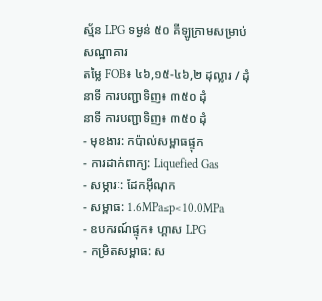ស្ម័ន LPG ទម្ងន់ ៥០ គីឡូក្រាមសម្រាប់សណ្ឋាគារ
តម្លៃ FOB៖ ៤៦,១៥-៤៦,២ ដុល្លារ / ដុំ
នាទី ការបញ្ជាទិញ៖ ៣៥០ ដុំ
នាទី ការបញ្ជាទិញ៖ ៣៥០ ដុំ
- មុខងារ: កប៉ាល់សម្ពាធផ្ទុក
- ការដាក់ពាក្យ: Liquefied Gas
- សម្ភារៈ: ដែកអ៊ីណុក
- សម្ពាធ: 1.6MPa≤p<10.0MPa
- ឧបករណ៍ផ្ទុក៖ ហ្គាស LPG
- កម្រិតសម្ពាធ: ស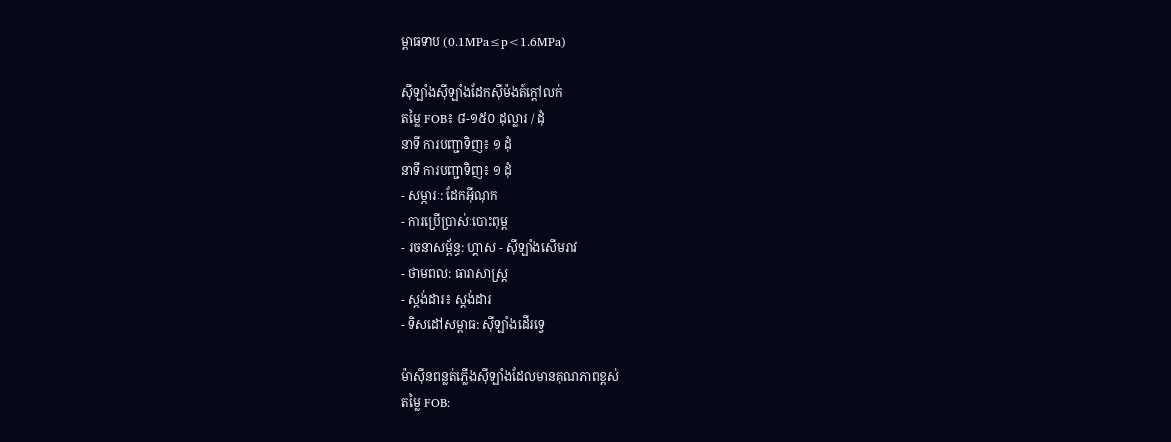ម្ពាធទាប (0.1MPa≤p<1.6MPa)

ស៊ីឡាំងស៊ីឡាំងដែកស៊ីម៉ងត៍ក្តៅលក់
តម្លៃ FOB៖ ៨-១៥០ ដុល្លារ / ដុំ
នាទី ការបញ្ជាទិញ៖ ១ ដុំ
នាទី ការបញ្ជាទិញ៖ ១ ដុំ
- សម្ភារៈ: ដែកអ៊ីណុក
- ការប្រើប្រាស់ៈបោះពុម្ព
- រចនាសម្ព័ន្ធ: ហ្គាស - ស៊ីឡាំងសើមរាវ
- ថាមពល: ធារាសាស្ត្រ
- ស្តង់ដារ៖ ស្តង់ដារ
- ទិសដៅសម្ពាធ: ស៊ីឡាំងដើរទ្វេ

ម៉ាស៊ីនពន្លត់ភ្លើងស៊ីឡាំងដែលមានគុណភាពខ្ពស់
តម្លៃ FOB: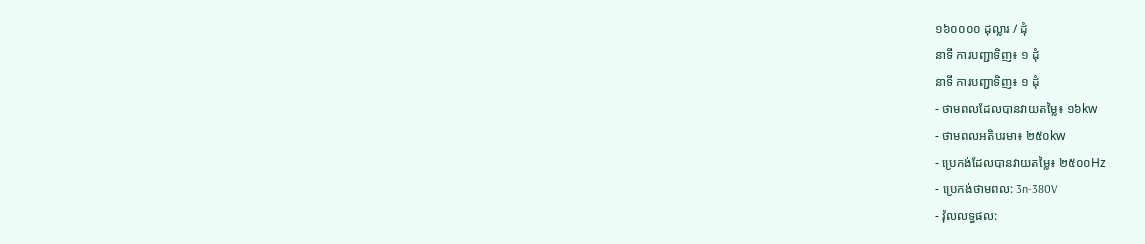១៦០០០០ ដុល្លារ / ដុំ
នាទី ការបញ្ជាទិញ៖ ១ ដុំ
នាទី ការបញ្ជាទិញ៖ ១ ដុំ
- ថាមពលដែលបានវាយតម្លៃ៖ ១៦kw
- ថាមពលអតិបរមា៖ ២៥០kw
- ប្រេកង់ដែលបានវាយតម្លៃ៖ ២៥០០Hz
- ប្រេកង់ថាមពល: 3n-380V
- វ៉ុលលទ្ធផល: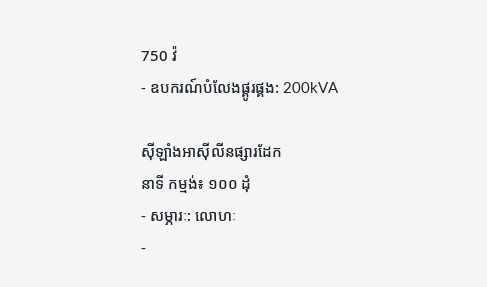750 វ៉
- ឧបករណ៍បំលែងផ្គូរផ្គង: 200kVA

ស៊ីឡាំងអាសុីលីនផ្សារដែក
នាទី កម្មង់៖ ១០០ ដុំ
- សម្ភារៈ: លោហៈ
-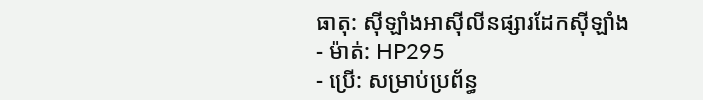ធាតុ: ស៊ីឡាំងអាសុីលីនផ្សារដែកស៊ីឡាំង
- ម៉ាត់: HP295
- ប្រើ: សម្រាប់ប្រព័ន្ធ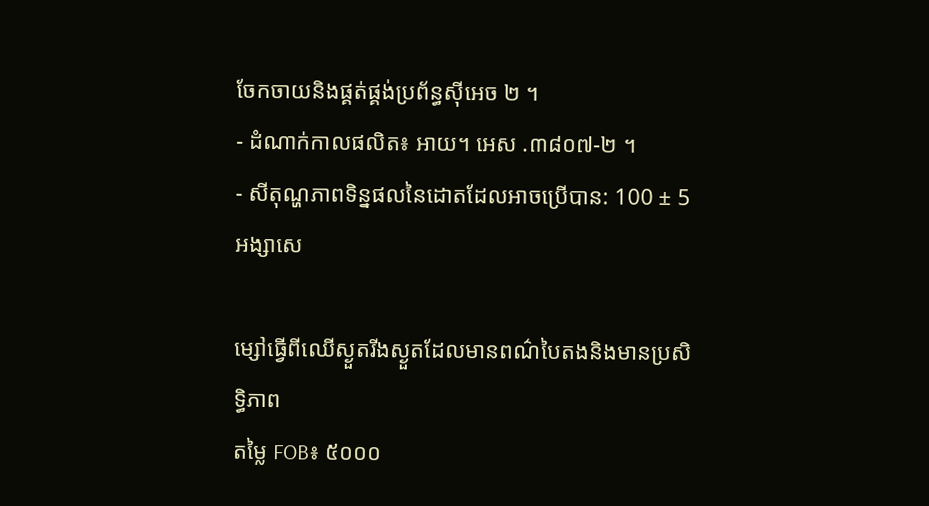ចែកចាយនិងផ្គត់ផ្គង់ប្រព័ន្ធស៊ីអេច ២ ។
- ដំណាក់កាលផលិត៖ អាយ។ អេស .៣៨០៧-២ ។
- សីតុណ្ហភាពទិន្នផលនៃដោតដែលអាចប្រើបាន: 100 ± 5 អង្សាសេ

ម្សៅធ្វើពីឈើស្ងួតរីងស្ងួតដែលមានពណ៌បៃតងនិងមានប្រសិទ្ធិភាព
តម្លៃ FOB៖ ៥០០០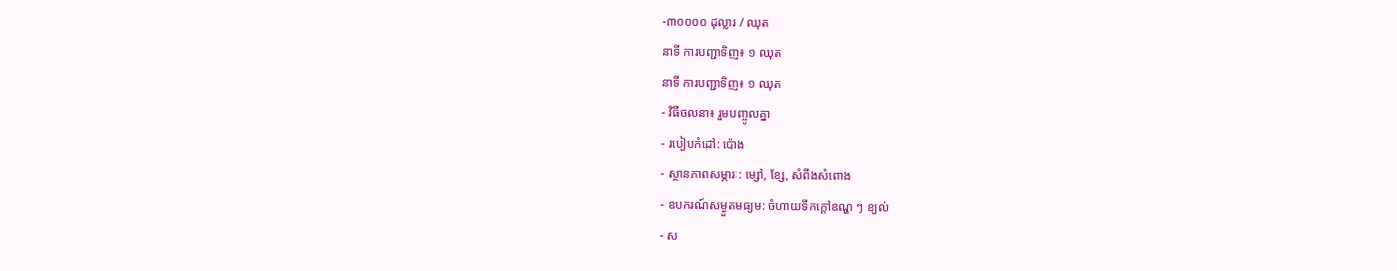-៣០០០០ ដុល្លារ / ឈុត
នាទី ការបញ្ជាទិញ៖ ១ ឈុត
នាទី ការបញ្ជាទិញ៖ ១ ឈុត
- វិធីចលនា៖ រួមបញ្ចូលគ្នា
- របៀបកំដៅ: ប៉ោង
- ស្ថានភាពសម្ភារៈ: ម្សៅ, ខ្សែ, សំពីងសំពោង
- ឧបករណ៍សម្ងួតមធ្យម: ចំហាយទឹកក្តៅឧណ្ហ ៗ ខ្យល់
- ស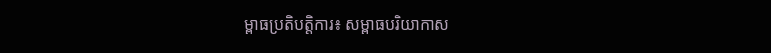ម្ពាធប្រតិបត្តិការ៖ សម្ពាធបរិយាកាស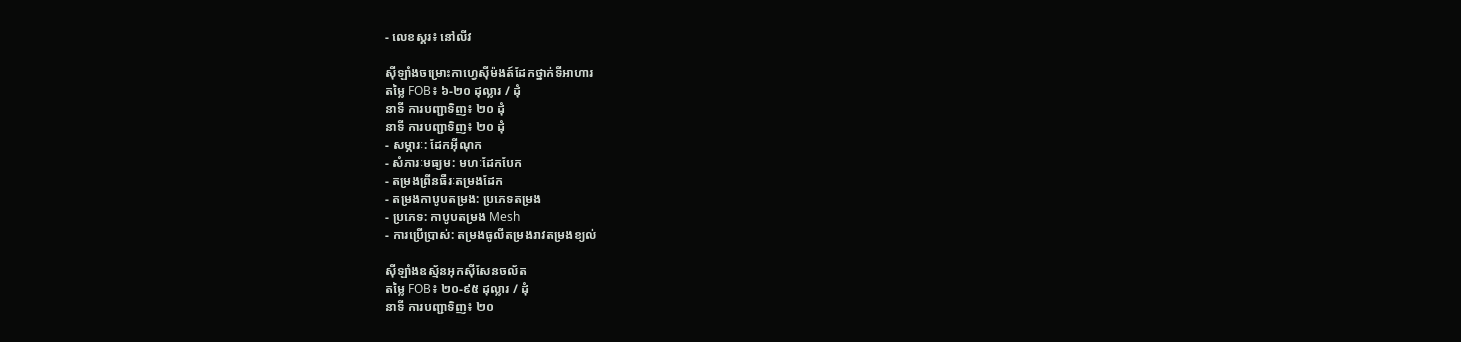- លេខស្គរ៖ នៅលីវ

ស៊ីឡាំងចម្រោះកាហ្វេស៊ីម៉ងត៍ដែកថ្នាក់ទីអាហារ
តម្លៃ FOB៖ ៦-២០ ដុល្លារ / ដុំ
នាទី ការបញ្ជាទិញ៖ ២០ ដុំ
នាទី ការបញ្ជាទិញ៖ ២០ ដុំ
- សម្ភារៈ: ដែកអ៊ីណុក
- សំភារៈមធ្យម: មហៈដែកបែក
- តម្រងព្រីនធឺរៈតម្រងដែក
- តម្រងកាបូបតម្រង: ប្រភេទតម្រង
- ប្រភេទ: កាបូបតម្រង Mesh
- ការប្រើប្រាស់: តម្រងធូលីតម្រងរាវតម្រងខ្យល់

ស៊ីឡាំងឧស្ម័នអុកស៊ីសែនចល័ត
តម្លៃ FOB៖ ២០-៩៥ ដុល្លារ / ដុំ
នាទី ការបញ្ជាទិញ៖ ២០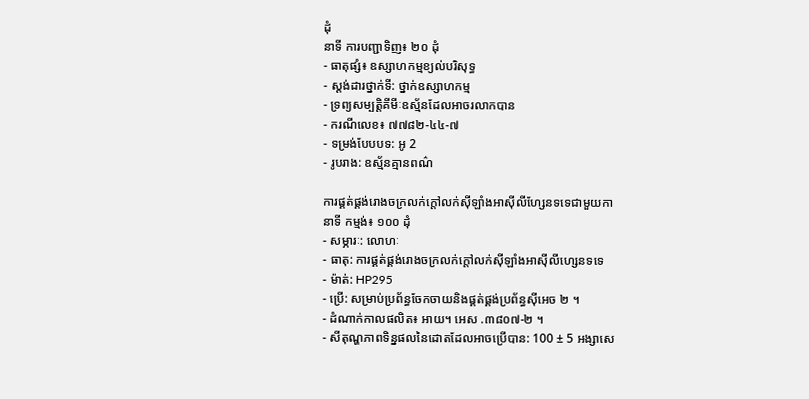ដុំ
នាទី ការបញ្ជាទិញ៖ ២០ ដុំ
- ធាតុផ្សំ៖ ឧស្សាហកម្មខ្យល់បរិសុទ្ធ
- ស្តង់ដារថ្នាក់ទី: ថ្នាក់ឧស្សាហកម្ម
- ទ្រព្យសម្បត្តិគីមីៈឧស្ម័នដែលអាចរលាកបាន
- ករណីលេខ៖ ៧៧៨២-៤៤-៧
- ទម្រង់បែបបទ: អូ 2
- រូបរាង: ឧស្ម័នគ្មានពណ៌

ការផ្គត់ផ្គង់រោងចក្រលក់ក្តៅលក់ស៊ីឡាំងអាសុីលីហ្សែនទទេជាមួយកា
នាទី កម្មង់៖ ១០០ ដុំ
- សម្ភារៈ: លោហៈ
- ធាតុ: ការផ្គត់ផ្គង់រោងចក្រលក់ក្តៅលក់ស៊ីឡាំងអាសុីលីហ្សេនទទេ
- ម៉ាត់: HP295
- ប្រើ: សម្រាប់ប្រព័ន្ធចែកចាយនិងផ្គត់ផ្គង់ប្រព័ន្ធស៊ីអេច ២ ។
- ដំណាក់កាលផលិត៖ អាយ។ អេស .៣៨០៧-២ ។
- សីតុណ្ហភាពទិន្នផលនៃដោតដែលអាចប្រើបាន: 100 ± 5 អង្សាសេ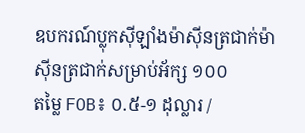ឧបករណ៍ប្លុកស៊ីឡាំងម៉ាស៊ីនត្រជាក់ម៉ាស៊ីនត្រជាក់សម្រាប់អ័ក្ស ១០០
តម្លៃ FOB៖ ០.៥-១ ដុល្លារ /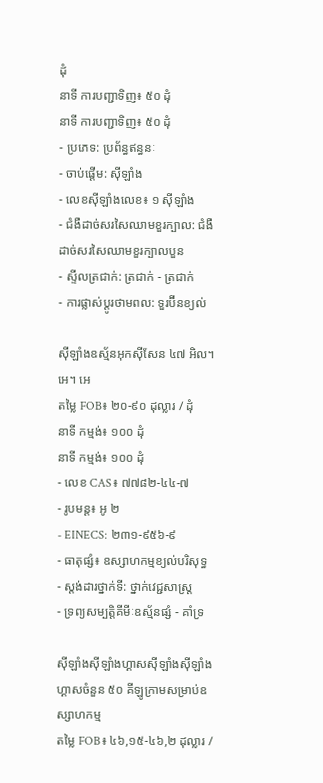ដុំ
នាទី ការបញ្ជាទិញ៖ ៥០ ដុំ
នាទី ការបញ្ជាទិញ៖ ៥០ ដុំ
- ប្រភេទ: ប្រព័ន្ធឥន្ធនៈ
- ចាប់ផ្តើម: ស៊ីឡាំង
- លេខស៊ីឡាំងលេខ៖ ១ ស៊ីឡាំង
- ជំងឺដាច់សរសៃឈាមខួរក្បាល: ជំងឺដាច់សរសៃឈាមខួរក្បាលបួន
- ស្ទីលត្រជាក់: ត្រជាក់ - ត្រជាក់
- ការផ្លាស់ប្តូរថាមពល: ទួរប៊ីនខ្យល់

ស៊ីឡាំងឧស្ម័នអុកស៊ីសែន ៤៧ អិល។ អេ។ អេ
តម្លៃ FOB៖ ២០-៩០ ដុល្លារ / ដុំ
នាទី កម្មង់៖ ១០០ ដុំ
នាទី កម្មង់៖ ១០០ ដុំ
- លេខ CAS៖ ៧៧៨២-៤៤-៧
- រូបមន្ត៖ អូ ២
- EINECS: ២៣១-៩៥៦-៩
- ធាតុផ្សំ៖ ឧស្សាហកម្មខ្យល់បរិសុទ្ធ
- ស្តង់ដារថ្នាក់ទី: ថ្នាក់វេជ្ជសាស្ត្រ
- ទ្រព្យសម្បតិ្តគីមីៈឧស្ម័នផ្សំ - គាំទ្រ

ស៊ីឡាំងស៊ីឡាំងហ្គាសស៊ីឡាំងស៊ីឡាំងហ្គាសចំនួន ៥០ គីឡូក្រាមសម្រាប់ឧស្សាហកម្ម
តម្លៃ FOB៖ ៤៦,១៥-៤៦,២ ដុល្លារ /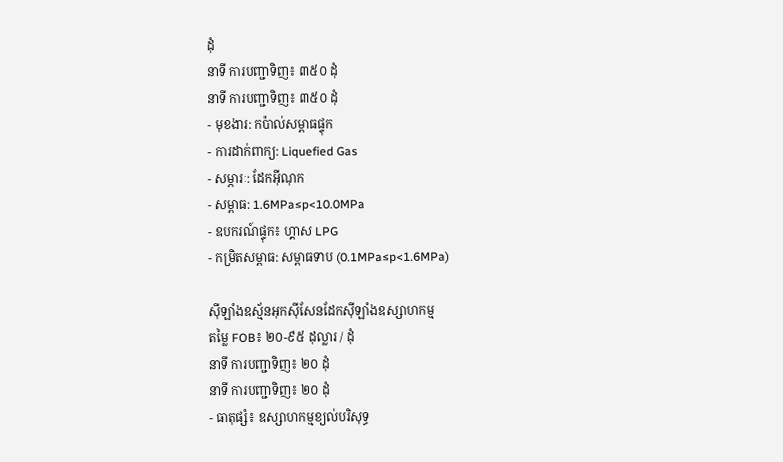ដុំ
នាទី ការបញ្ជាទិញ៖ ៣៥០ ដុំ
នាទី ការបញ្ជាទិញ៖ ៣៥០ ដុំ
- មុខងារ: កប៉ាល់សម្ពាធផ្ទុក
- ការដាក់ពាក្យ: Liquefied Gas
- សម្ភារៈ: ដែកអ៊ីណុក
- សម្ពាធ: 1.6MPa≤p<10.0MPa
- ឧបករណ៍ផ្ទុក៖ ហ្គាស LPG
- កម្រិតសម្ពាធ: សម្ពាធទាប (0.1MPa≤p<1.6MPa)

ស៊ីឡាំងឧស្ម័នអុកស៊ីសែនដែកស៊ីឡាំងឧស្សាហកម្ម
តម្លៃ FOB៖ ២០-៩៥ ដុល្លារ / ដុំ
នាទី ការបញ្ជាទិញ៖ ២០ ដុំ
នាទី ការបញ្ជាទិញ៖ ២០ ដុំ
- ធាតុផ្សំ៖ ឧស្សាហកម្មខ្យល់បរិសុទ្ធ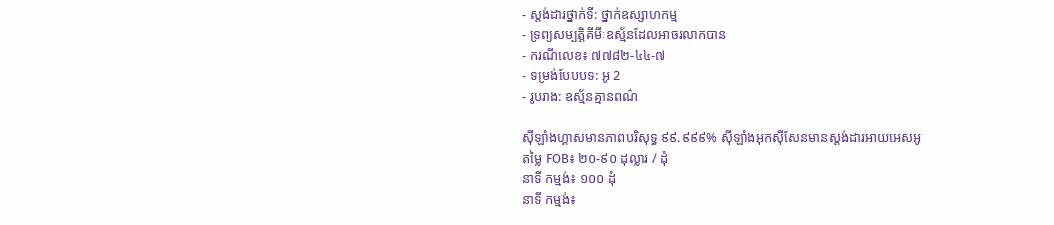- ស្តង់ដារថ្នាក់ទី: ថ្នាក់ឧស្សាហកម្ម
- ទ្រព្យសម្បត្តិគីមីៈឧស្ម័នដែលអាចរលាកបាន
- ករណីលេខ៖ ៧៧៨២-៤៤-៧
- ទម្រង់បែបបទ: អូ 2
- រូបរាង: ឧស្ម័នគ្មានពណ៌

ស៊ីឡាំងហ្គាសមានភាពបរិសុទ្ធ ៩៩.៩៩៩% ស៊ីឡាំងអុកស៊ីសែនមានស្តង់ដារអាយអេសអូ
តម្លៃ FOB៖ ២០-៩០ ដុល្លារ / ដុំ
នាទី កម្មង់៖ ១០០ ដុំ
នាទី កម្មង់៖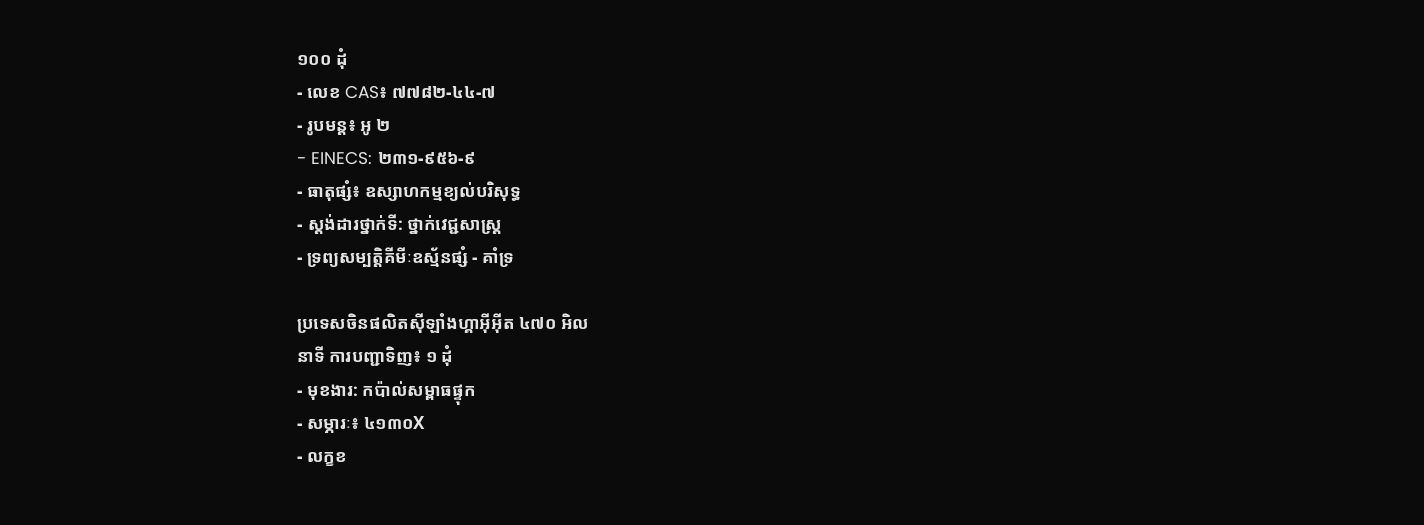១០០ ដុំ
- លេខ CAS៖ ៧៧៨២-៤៤-៧
- រូបមន្ត៖ អូ ២
- EINECS: ២៣១-៩៥៦-៩
- ធាតុផ្សំ៖ ឧស្សាហកម្មខ្យល់បរិសុទ្ធ
- ស្តង់ដារថ្នាក់ទី: ថ្នាក់វេជ្ជសាស្ត្រ
- ទ្រព្យសម្បតិ្តគីមីៈឧស្ម័នផ្សំ - គាំទ្រ

ប្រទេសចិនផលិតស៊ីឡាំងហ្គាអ៊ីអ៊ីត ៤៧០ អិល
នាទី ការបញ្ជាទិញ៖ ១ ដុំ
- មុខងារ: កប៉ាល់សម្ពាធផ្ទុក
- សម្ភារៈ៖ ៤១៣០X
- លក្ខខ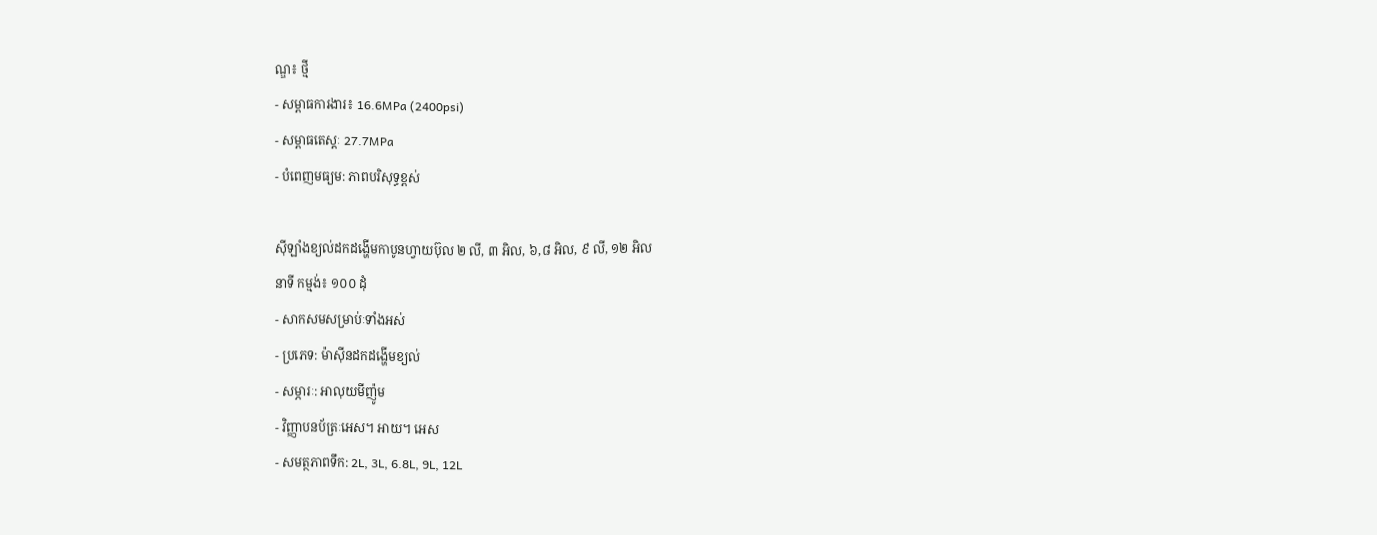ណ្ឌ៖ ថ្មី
- សម្ពាធការងារ៖ 16.6MPa (2400psi)
- សម្ពាធតេស្តៈ 27.7MPa
- បំពេញមធ្យម: ភាពបរិសុទ្ធខ្ពស់

ស៊ីឡាំងខ្យល់ដកដង្ហើមកាបូនហ្វាយប៊ុល ២ លី, ៣ អិល, ៦,៨ អិល, ៩ លី, ១២ អិល
នាទី កម្មង់៖ ១០០ ដុំ
- សាកសមសម្រាប់ៈទាំងអស់
- ប្រភេទ: ម៉ាស៊ីនដកដង្ហើមខ្យល់
- សម្ភារៈ: អាលុយមីញ៉ូម
- វិញ្ញាបនប័ត្រៈអេស។ អាយ។ អេស
- សមត្ថភាពទឹក: 2L, 3L, 6.8L, 9L, 12L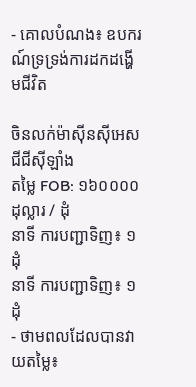- គោលបំណង៖ ឧបករណ៍ទ្រទ្រង់ការដកដង្ហើមជីវិត

ចិនលក់ម៉ាស៊ីនស៊ីអេសជីជីស៊ីឡាំង
តម្លៃ FOB: ១៦០០០០ ដុល្លារ / ដុំ
នាទី ការបញ្ជាទិញ៖ ១ ដុំ
នាទី ការបញ្ជាទិញ៖ ១ ដុំ
- ថាមពលដែលបានវាយតម្លៃ៖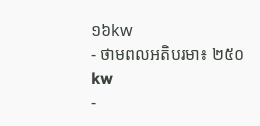១៦kw
- ថាមពលអតិបរមា៖ ២៥០kw
-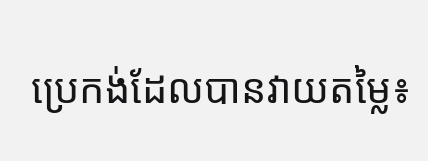ប្រេកង់ដែលបានវាយតម្លៃ៖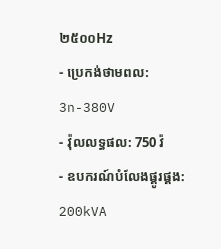២៥០០Hz
- ប្រេកង់ថាមពល: 3n-380V
- វ៉ុលលទ្ធផល: 750 វ៉
- ឧបករណ៍បំលែងផ្គូរផ្គង: 200kVA